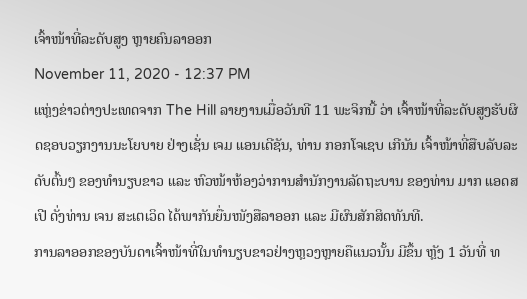ເຈົ້າໜ້າທີ່ລະດັບສູງ ຫຼາຍຄົນລາອອກ
November 11, 2020 - 12:37 PM
ແຫຼ່ງຂ່າວຕ່າງປະເທດຈາກ The Hill ລາຍງານເມື່ອວັນທີ 11 ພະຈິກນີ້ ວ່າ ເຈົ້າໜ້າທີ່ລະດັບສູງຮັບຜິດຊອບວຽກງານນະໂຍບາຍ ຢ່າງເຊັ່ນ ເຈມ ແອນເດີຊັນ, ທ່ານ ກອກໂຈເຊບ ເກີນັນ ເຈົ້າໜ້າທີ່ສືບລັບລະດັບຕົ້ນໆ ຂອງທຳນຽບຂາວ ແລະ ຫົວໜ້າຫ້ອງວ່າການສຳນັກງານລັດຖະບານ ຂອງທ່ານ ມາກ ແອດສເປີ ດັ່ງທ່ານ ເຈນ ສະເຕເວິດ ໄດ້ພາກັນຍື່ນໜັງສືລາອອກ ແລະ ມີຜົນສັກສິດທັນທີ.
ການລາອອກຂອງບັນດາເຈົ້າໜ້າທີ່ໃນທຳນຽບຂາວຢ່າງຫຼວງຫຼາຍຄືແນວນັ້ນ ມີຂຶ້ນ ຫຼັງ 1 ວັນທີ່ ທ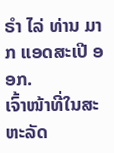ຣຳ ໄລ່ ທ່ານ ມາກ ແອດສະເປີ ອອກ.
ເຈົ້າໜ້າທີ່ໃນສະຫະລັດ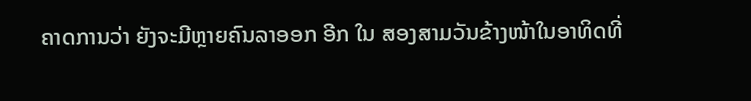ຄາດການວ່າ ຍັງຈະມີຫຼາຍຄົນລາອອກ ອີກ ໃນ ສອງສາມວັນຂ້າງໜ້າໃນອາທິດທີ່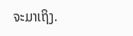ຈະມາເຖິງ.